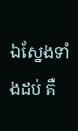ឯស្នែងទាំងដប់ គឺ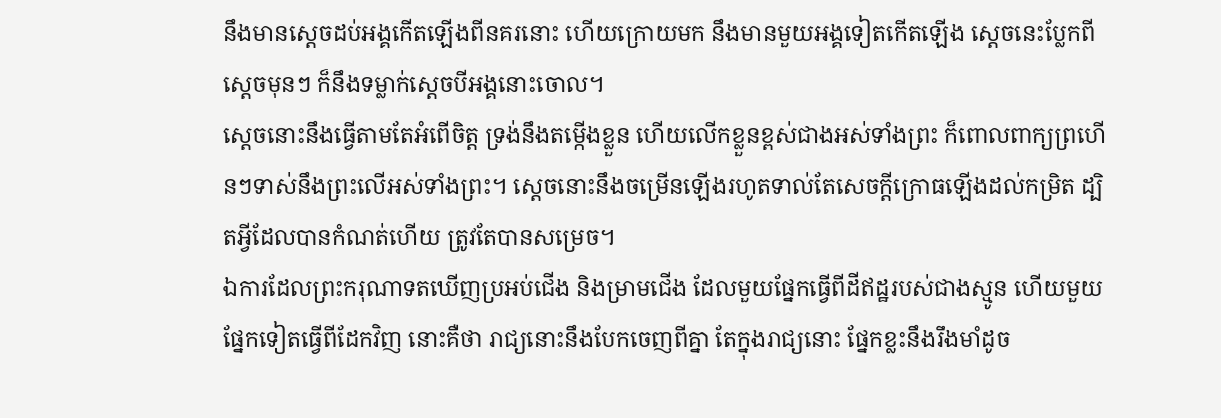នឹងមានស្តេចដប់អង្គកើតឡើងពីនគរនោះ ហើយក្រោយមក នឹងមានមួយអង្គទៀតកើតឡើង ស្ដេចនេះប្លែកពីស្តេចមុនៗ ក៏នឹងទម្លាក់ស្តេចបីអង្គនោះចោល។
ស្តេចនោះនឹងធ្វើតាមតែអំពើចិត្ត ទ្រង់នឹងតម្កើងខ្លួន ហើយលើកខ្លួនខ្ពស់ជាងអស់ទាំងព្រះ ក៏ពោលពាក្យព្រហើនៗទាស់នឹងព្រះលើអស់ទាំងព្រះ។ ស្ដេចនោះនឹងចម្រើនឡើងរហូតទាល់តែសេចក្ដីក្រោធឡើងដល់កម្រិត ដ្បិតអ្វីដែលបានកំណត់ហើយ ត្រូវតែបានសម្រេច។
ឯការដែលព្រះករុណាទតឃើញប្រអប់ជើង និងម្រាមជើង ដែលមួយផ្នែកធ្វើពីដីឥដ្ឋរបស់ជាងស្មូន ហើយមួយផ្នែកទៀតធ្វើពីដែកវិញ នោះគឺថា រាជ្យនោះនឹងបែកចេញពីគ្នា តែក្នុងរាជ្យនោះ ផ្នែកខ្លះនឹងរឹងមាំដូច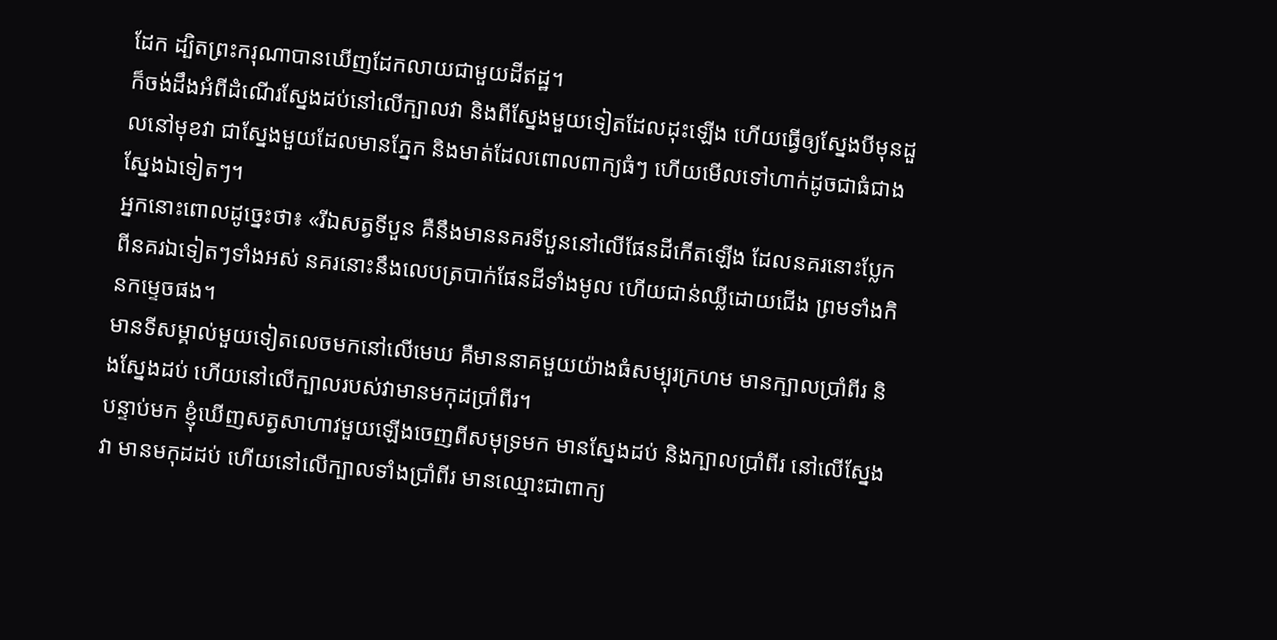ដែក ដ្បិតព្រះករុណាបានឃើញដែកលាយជាមួយដីឥដ្ឋ។
ក៏ចង់ដឹងអំពីដំណើរស្នែងដប់នៅលើក្បាលវា និងពីស្នែងមួយទៀតដែលដុះឡើង ហើយធ្វើឲ្យស្នែងបីមុនដួលនៅមុខវា ជាស្នែងមួយដែលមានភ្នែក និងមាត់ដែលពោលពាក្យធំៗ ហើយមើលទៅហាក់ដូចជាធំជាងស្នែងឯទៀតៗ។
អ្នកនោះពោលដូច្នេះថា៖ «រីឯសត្វទីបួន គឺនឹងមាននគរទីបួននៅលើផែនដីកើតឡើង ដែលនគរនោះប្លែកពីនគរឯទៀតៗទាំងអស់ នគរនោះនឹងលេបត្របាក់ផែនដីទាំងមូល ហើយជាន់ឈ្លីដោយជើង ព្រមទាំងកិនកម្ទេចផង។
មានទីសម្គាល់មួយទៀតលេចមកនៅលើមេឃ គឺមាននាគមួយយ៉ាងធំសម្បុរក្រហម មានក្បាលប្រាំពីរ និងស្នែងដប់ ហើយនៅលើក្បាលរបស់វាមានមកុដប្រាំពីរ។
បន្ទាប់មក ខ្ញុំឃើញសត្វសាហាវមួយឡើងចេញពីសមុទ្រមក មានស្នែងដប់ និងក្បាលប្រាំពីរ នៅលើស្នែងវា មានមកុដដប់ ហើយនៅលើក្បាលទាំងប្រាំពីរ មានឈ្មោះជាពាក្យ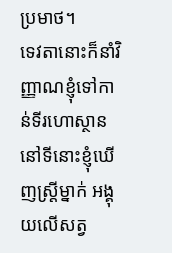ប្រមាថ។
ទេវតានោះក៏នាំវិញ្ញាណខ្ញុំទៅកាន់ទីរហោស្ថាន នៅទីនោះខ្ញុំឃើញស្ត្រីម្នាក់ អង្គុយលើសត្វ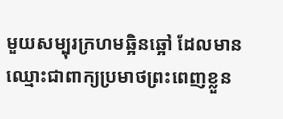មួយសម្បុរក្រហមឆ្អិនឆ្អៅ ដែលមានឈ្មោះជាពាក្យប្រមាថព្រះពេញខ្លួន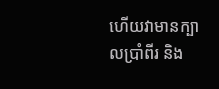ហើយវាមានក្បាលប្រាំពីរ និង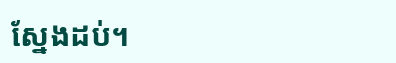ស្នែងដប់។